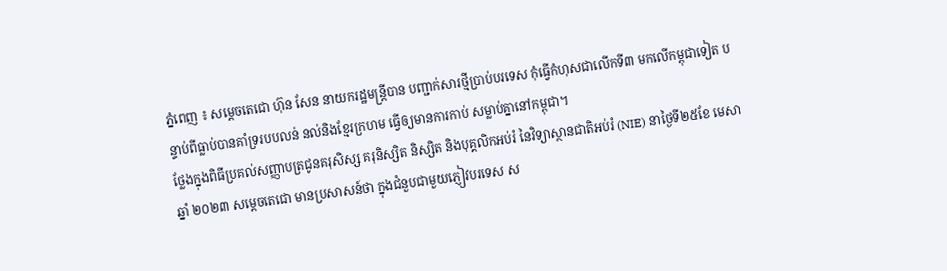ភ្នំពេញ ៖ សម្តេចតេជោ ហ៊ុន សែន នាយករដ្ឋមន្ត្រីបាន បញ្ជាក់សារថ្មីប្រាប់បរទេស កុំធ្វើកំហុសជាលើកទី៣ មកលើកម្ពុជាទៀត បន្ទាប់ពីធ្លាប់បានគាំទ្ររបបលន់ នល់និងខ្មែរក្រហម ធ្វើឲ្យមានការកាប់ សម្លាប់គ្នានៅកម្ពុជា។
ថ្លែងក្នុងពិធីប្រគល់សញ្ញាបត្រជូនគរុសិស្ស គរុនិស្សិត និស្សិត និងបុគ្គលិកអប់រំ នៃវិទ្យាស្ថានជាតិអប់រំ (NIE) នាថ្ងៃទី២៥ខែ មេសាឆ្នាំ ២០២៣ សម្តេចតេជោ មានប្រសាសន៍ថា ក្នុងជំនួបជាមួយភ្ញៀវបរទេស ស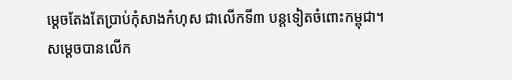ម្តេចតែងតែប្រាប់កុំសាងកំហុស ជាលើកទី៣ បន្តទៀតចំពោះកម្ពុជា។
សម្តេចបានលើក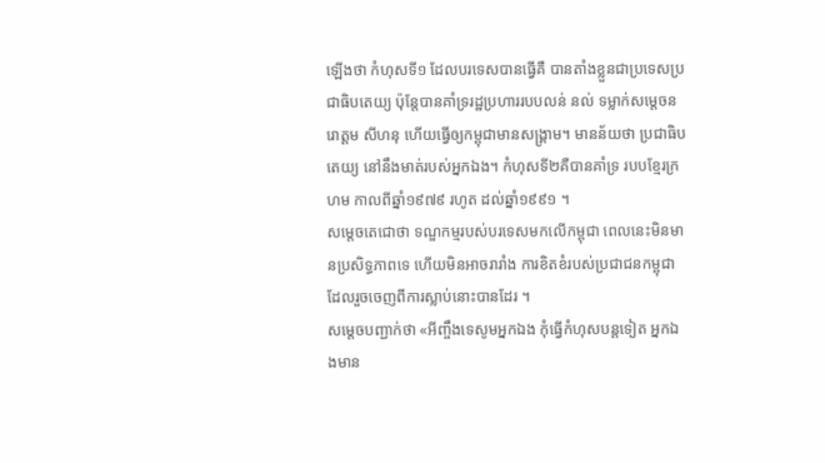ឡើងថា កំហុសទី១ ដែលបរទេសបានធ្វើគឺ បានតាំងខ្លួនជាប្រទេសប្រជាធិបតេយ្យ ប៉ុន្តែបានគាំទ្ររដ្ឋប្រហាររបបលន់ នល់ ទម្លាក់សម្តេចនរោត្តម សីហនុ ហើយធ្វើឲ្យកម្ពុជាមានសង្គ្រាម។ មានន័យថា ប្រជាធិបតេយ្យ នៅនឹងមាត់របស់អ្នកឯង។ កំហុសទី២គឺបានគាំទ្រ របបខ្មែរក្រហម កាលពីឆ្នាំ១៩៧៩ រហូត ដល់ឆ្នាំ១៩៩១ ។
សម្តេចតេជោថា ទណ្ឌកម្មរបស់បរទេសមកលើកម្ពុជា ពេលនេះមិនមានប្រសិទ្ធភាពទេ ហើយមិនអាចរារាំង ការខិតខំរបស់ប្រជាជនកម្ពុជា ដែលរួចចេញពីការស្លាប់នោះបានដែរ ។
សម្តេចបញ្ជាក់ថា «អីញ្ចឹងទេសូមអ្នកឯង កុំធ្វើកំហុសបន្តទៀត អ្នកឯងមាន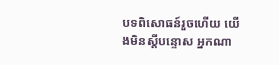បទពិសោធន៍រួចហើយ យើងមិនស្តីបន្ទោស អ្នកណា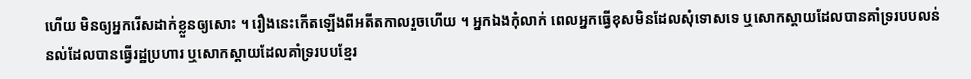ហើយ មិនឲ្យអ្នករើសដាក់ខ្លួនឲ្យសោះ ។ រឿងនេះកើតឡើងពីអតីតកាលរួចហើយ ។ អ្នកឯងកុំលាក់ ពេលអ្នកធ្វើខុសមិនដែលសុំទោសទេ ឬសោកស្តាយដែលបានគាំទ្ររបបលន់ នល់ដែលបានធ្វើរដ្ឋប្រហារ ឬសោកស្តាយដែលគាំទ្ររបបខ្មែរ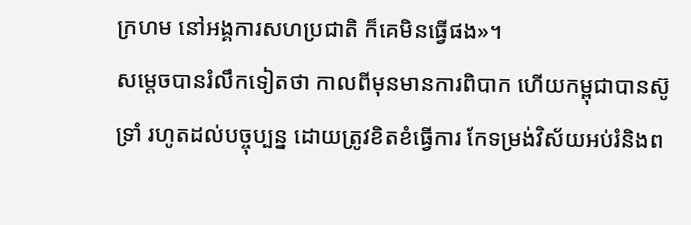ក្រហម នៅអង្គការសហប្រជាតិ ក៏គេមិនធ្វើផង»។
សម្តេចបានរំលឹកទៀតថា កាលពីមុនមានការពិបាក ហើយកម្ពុជាបានស៊ូទ្រាំ រហូតដល់បច្ចុប្បន្ន ដោយត្រូវខិតខំធ្វើការ កែទម្រង់វិស័យអប់រំនិងព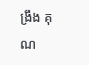ង្រឹង គុណ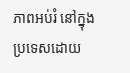ភាពអប់រំ នៅក្នុងប្រទេសដោយ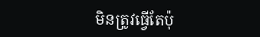មិនត្រូវធ្វើតែប៉ុ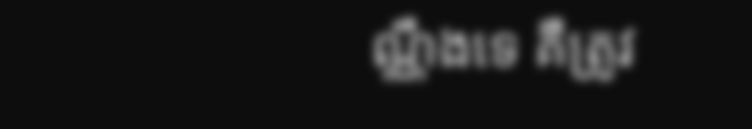ណ្ណឹងទេ គឺត្រូវ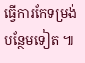ធ្វើការកែទម្រង់បន្ថែមទៀត ៕